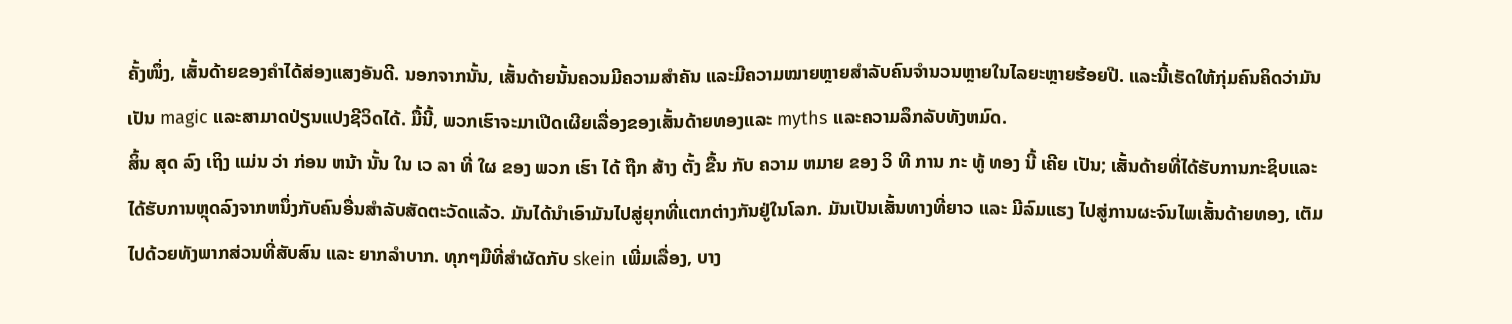ຄັ້ງໜຶ່ງ, ເສັ້ນດ້າຍຂອງຄຳໄດ້ສ່ອງແສງອັນດີ. ນອກຈາກນັ້ນ, ເສັ້ນດ້າຍນັ້ນຄວນມີຄວາມສຳຄັນ ແລະມີຄວາມໝາຍຫຼາຍສຳລັບຄົນຈຳນວນຫຼາຍໃນໄລຍະຫຼາຍຮ້ອຍປີ. ແລະນີ້ເຮັດໃຫ້ກຸ່ມຄົນຄິດວ່າມັນເປັນ magic ແລະສາມາດປ່ຽນແປງຊີວິດໄດ້. ມື້ນີ້, ພວກເຮົາຈະມາເປີດເຜີຍເລື່ອງຂອງເສັ້ນດ້າຍທອງແລະ myths ແລະຄວາມລຶກລັບທັງຫມົດ.
ສິ້ນ ສຸດ ລົງ ເຖິງ ແມ່ນ ວ່າ ກ່ອນ ຫນ້າ ນັ້ນ ໃນ ເວ ລາ ທີ່ ໃຜ ຂອງ ພວກ ເຮົາ ໄດ້ ຖືກ ສ້າງ ຕັ້ງ ຂື້ນ ກັບ ຄວາມ ຫມາຍ ຂອງ ວິ ທີ ການ ກະ ທູ້ ທອງ ນີ້ ເຄີຍ ເປັນ; ເສັ້ນດ້າຍທີ່ໄດ້ຮັບການກະຊິບແລະໄດ້ຮັບການຫຼຸດລົງຈາກຫນຶ່ງກັບຄົນອື່ນສໍາລັບສັດຕະວັດແລ້ວ. ມັນໄດ້ນໍາເອົາມັນໄປສູ່ຍຸກທີ່ແຕກຕ່າງກັນຢູ່ໃນໂລກ. ມັນເປັນເສັ້ນທາງທີ່ຍາວ ແລະ ມີລົມແຮງ ໄປສູ່ການຜະຈົນໄພເສັ້ນດ້າຍທອງ, ເຕັມໄປດ້ວຍທັງພາກສ່ວນທີ່ສັບສົນ ແລະ ຍາກລຳບາກ. ທຸກໆມືທີ່ສຳຜັດກັບ skein ເພີ່ມເລື່ອງ, ບາງ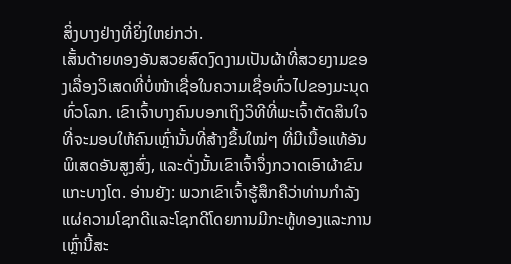ສິ່ງບາງຢ່າງທີ່ຍິ່ງໃຫຍ່ກວ່າ.
ເສັ້ນດ້າຍທອງອັນສວຍສົດງົດງາມເປັນຜ້າທີ່ສວຍງາມຂອງເລື່ອງວິເສດທີ່ບໍ່ໜ້າເຊື່ອໃນຄວາມເຊື່ອທົ່ວໄປຂອງມະນຸດທົ່ວໂລກ. ເຂົາເຈົ້າບາງຄົນບອກເຖິງວິທີທີ່ພະເຈົ້າຕັດສິນໃຈທີ່ຈະມອບໃຫ້ຄົນເຫຼົ່ານັ້ນທີ່ສ້າງຂຶ້ນໃໝ່ໆ ທີ່ມີເນື້ອແທ້ອັນພິເສດອັນສູງສົ່ງ, ແລະດັ່ງນັ້ນເຂົາເຈົ້າຈຶ່ງກວາດເອົາຜ້າຂົນແກະບາງໂຕ. ອ່ານຍັງ: ພວກເຂົາເຈົ້າຮູ້ສຶກຄືວ່າທ່ານກໍາລັງແຜ່ຄວາມໂຊກດີແລະໂຊກດີໂດຍການມີກະທູ້ທອງແລະການເຫຼົ່ານີ້ສະ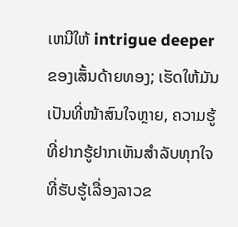ເຫນີໃຫ້ intrigue deeper ຂອງເສັ້ນດ້າຍທອງ; ເຮັດໃຫ້ມັນເປັນທີ່ໜ້າສົນໃຈຫຼາຍ, ຄວາມຮູ້ທີ່ຢາກຮູ້ຢາກເຫັນສຳລັບທຸກໃຈທີ່ຮັບຮູ້ເລື່ອງລາວຂ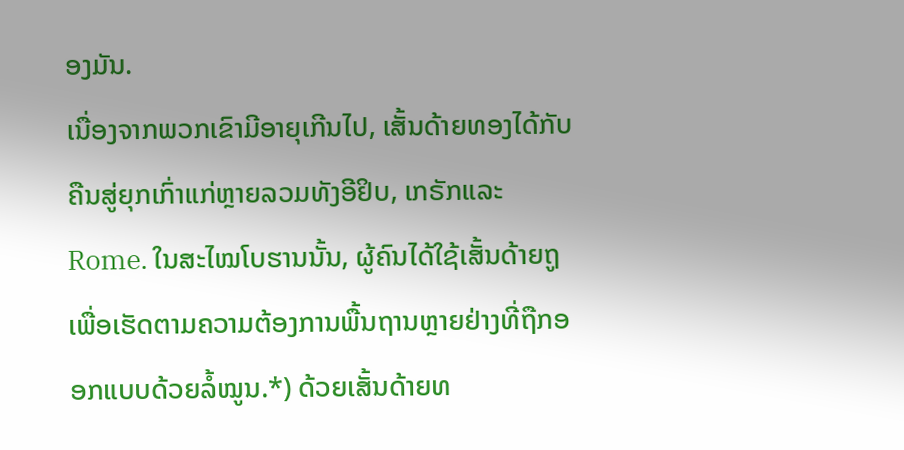ອງມັນ.
ເນື່ອງຈາກພວກເຂົາມີອາຍຸເກີນໄປ, ເສັ້ນດ້າຍທອງໄດ້ກັບຄືນສູ່ຍຸກເກົ່າແກ່ຫຼາຍລວມທັງອີຢິບ, ເກຣັກແລະ Rome. ໃນສະໄໝໂບຮານນັ້ນ, ຜູ້ຄົນໄດ້ໃຊ້ເສັ້ນດ້າຍຖູເພື່ອເຮັດຕາມຄວາມຕ້ອງການພື້ນຖານຫຼາຍຢ່າງທີ່ຖືກອອກແບບດ້ວຍລໍ້ໝູນ.*) ດ້ວຍເສັ້ນດ້າຍທ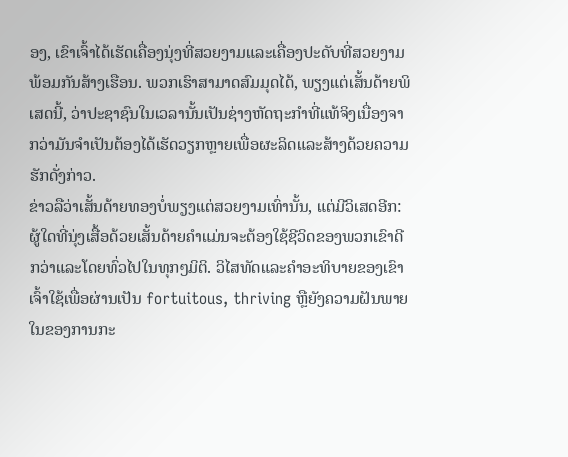ອງ, ເຂົາເຈົ້າໄດ້ເຮັດເຄື່ອງນຸ່ງທີ່ສວຍງາມແລະເຄື່ອງປະດັບທີ່ສວຍງາມພ້ອມກັນສ້າງເຮືອນ. ພວກເຮົາສາມາດສົມມຸດໄດ້, ພຽງແຕ່ເສັ້ນດ້າຍພິເສດນີ້, ວ່າປະຊາຊົນໃນເວລານັ້ນເປັນຊ່າງຫັດຖະກໍາທີ່ແທ້ຈິງເນື່ອງຈາກວ່າມັນຈໍາເປັນຕ້ອງໄດ້ເຮັດວຽກຫຼາຍເພື່ອຜະລິດແລະສ້າງດ້ວຍຄວາມຮັກດັ່ງກ່າວ.
ຂ່າວລືວ່າເສັ້ນດ້າຍທອງບໍ່ພຽງແຕ່ສວຍງາມເທົ່ານັ້ນ, ແຕ່ມີວິເສດອີກ: ຜູ້ໃດທີ່ນຸ່ງເສື້ອດ້ວຍເສັ້ນດ້າຍຄໍາແມ່ນຈະຕ້ອງໃຊ້ຊີວິດຂອງພວກເຂົາດີກວ່າແລະໂດຍທົ່ວໄປໃນທຸກໆມິຕິ. ວິໄສທັດແລະຄໍາອະທິບາຍຂອງເຂົາເຈົ້າໃຊ້ເພື່ອຜ່ານເປັນ fortuitous, thriving ຫຼືຍັງຄວາມຝັນພາຍໃນຂອງການກະ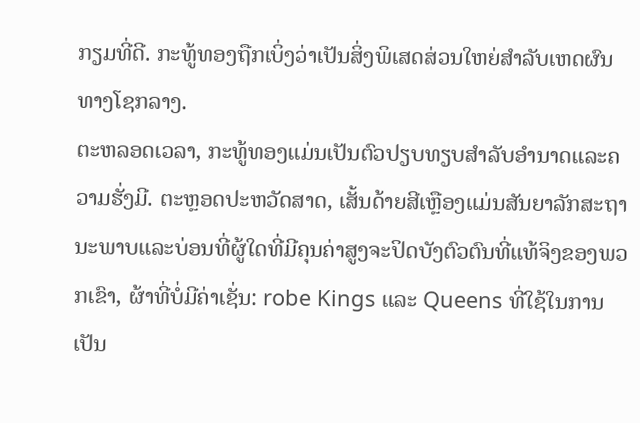ກຽມທີ່ດີ. ກະທູ້ທອງຖືກເບິ່ງວ່າເປັນສິ່ງພິເສດສ່ວນໃຫຍ່ສໍາລັບເຫດຜົນທາງໂຊກລາງ.
ຕະຫລອດເວລາ, ກະທູ້ທອງແມ່ນເປັນຕົວປຽບທຽບສໍາລັບອໍານາດແລະຄວາມຮັ່ງມີ. ຕະຫຼອດປະຫວັດສາດ, ເສັ້ນດ້າຍສີເຫຼືອງແມ່ນສັນຍາລັກສະຖານະພາບແລະບ່ອນທີ່ຜູ້ໃດທີ່ມີຄຸນຄ່າສູງຈະປິດບັງຕົວຕົນທີ່ແທ້ຈິງຂອງພວກເຂົາ, ຜ້າທີ່ບໍ່ມີຄ່າເຊັ່ນ: robe Kings ແລະ Queens ທີ່ໃຊ້ໃນການເປັນ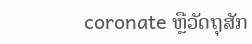coronate ຫຼືວັດຖຸສັກ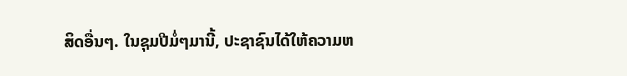ສິດອື່ນໆ. ໃນຊຸມປີມໍ່ໆມານີ້, ປະຊາຊົນໄດ້ໃຫ້ຄວາມຫ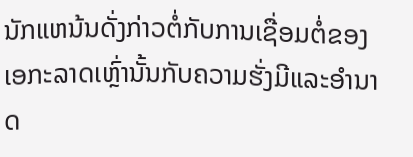ນັກແຫນ້ນດັ່ງກ່າວຕໍ່ກັບການເຊື່ອມຕໍ່ຂອງເອກະລາດເຫຼົ່ານັ້ນກັບຄວາມຮັ່ງມີແລະອໍານາດ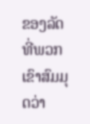ຂອງລັດທີ່ພວກເຂົາສົມມຸດວ່າ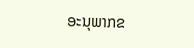ອະນຸພາກຂ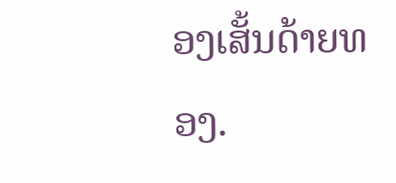ອງເສັ້ນດ້າຍທອງ.